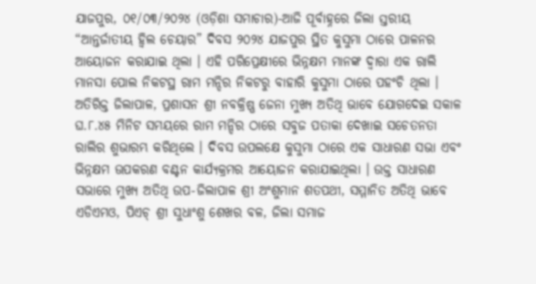ଯାଜପୁର, ୦୧/୦୩/୨୦୨୪ (ଓଡ଼ିଶା ସମାଚାର)-ଆଜି ପୂର୍ବାହ୍ନରେ ଜିଲା ସ୍ତରୀୟ “ଆନ୍ତର୍ଜାତୀୟ ହ୍ୱିଲ ଚେୟାର” ଦିବସ ୨୦୨୪ ଯାଜପୁର ସ୍ଥିତ କୁସୁମା ଠାରେ ପାଳନର ଆୟୋଜନ କରାଯାଇ ଥିଲା । ଏହି ପରିପ୍ରେକ୍ଷୀରେ ଭିନ୍ନକ୍ଷମ ମାନଙ୍କ ଦ୍ୱାରା ଏକ ରାଲି ମାନସା ପୋଲ ନିକଟସ୍ଥ ରାମ ମନ୍ଦିର ନିକଟରୁ ବାହାରି କୁସୁମା ଠାରେ ପହଂଚି ଥିଲା । ଅତିରିକ୍ତ ଜିଲାପାଳ, ପ୍ରଶାସନ ଶ୍ରୀ ନବକ୍ରିଷ୍ଣ ଜେନା ମୁଖ୍ୟ ଅତିଥି ଭାବେ ଯୋଗଦେଇ ସକାଳ ଘ.୮.୪୫ ମିନିଟ ସମୟରେ ରାମ ମନ୍ଦିର ଠାରେ ସବୁଜ ପତାକା ଦେଖାଇ ସଚେତନତା ରାଲିର ଶୁଭାରମ୍ଭ କରିଥିଲେ । ଦିବସ ଉପଲକ୍ଷେ କୁସୁମା ଠାରେ ଏକ ସାଧାରଣ ସଭା ଏବଂ ଭିନ୍ନକ୍ଷମ ଊପକରଣ ବଣ୍ଟନ କାର୍ଯ୍ୟକ୍ରମର ଆୟୋଜନ କରାଯାଇଥିଲା । ଉକ୍ତ ସାଧାରଣ ସଭାରେ ମୁଖ୍ୟ ଅତିଥି ଉପ-ଜିଲାପାଳ ଶ୍ରୀ ଅଂଶୁମାନ ଶତପଥୀ, ସମ୍ମାନିତ ଅତିଥି ଭାବେ ଏଡିଏମଓ, ପିଏଚ୍ ଶ୍ରୀ ସୁଧାଂଶୁ ଶେଖର ବଳ, ଜିଲା ସମାଜ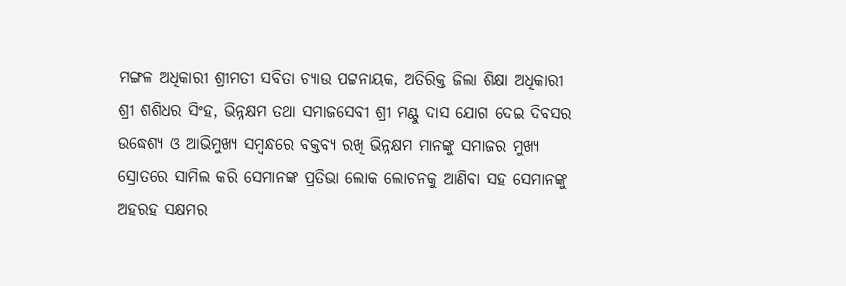ମଙ୍ଗଳ ଅଧିକାରୀ ଶ୍ରୀମତୀ ସବିତା ଚ୍ୟାଉ ପଟ୍ଟନାୟକ, ଅତିରିକ୍ତ ଜିଲା ଶିକ୍ଷା ଅଧିକାରୀ ଶ୍ରୀ ଶଶିଧର ସିଂହ, ଭିନ୍ନକ୍ଷମ ତଥା ସମାଜସେବୀ ଶ୍ରୀ ମଣ୍ଟୁ ଦାସ ଯୋଗ ଦେଇ ଦିବସର ଉଦ୍ଧେଶ୍ୟ ଓ ଆଭିମୁଖ୍ୟ ସମ୍ୱନ୍ଧରେ ବକ୍ତବ୍ୟ ରଖି ଭିନ୍ନକ୍ଷମ ମାନଙ୍କୁ ସମାଜର ମୁଖ୍ୟ ସ୍ରୋତରେ ସାମିଲ କରି ସେମାନଙ୍କ ପ୍ରତିଭା ଲୋକ ଲୋଚନକୁ ଆଣିବା ସହ ସେମାନଙ୍କୁ ଅହରହ ସକ୍ଷମର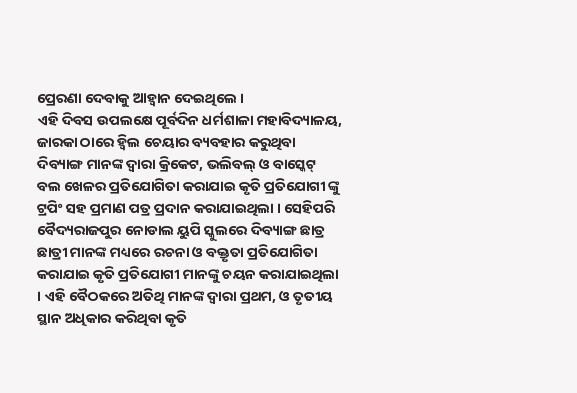ପ୍ରେରଣା ଦେବାକୁ ଆହ୍ୱାନ ଦେଇଥିଲେ ।
ଏହି ଦିବସ ଉପଲକ୍ଷେ ପୂର୍ବଦିନ ଧର୍ମଶାଳା ମହାବିଦ୍ୟାଳୟ, ଜାରକା ଠାରେ ହ୍ୱିଲ ଚେୟାର ବ୍ୟବହାର କରୁଥିବା ଦିବ୍ୟାଙ୍ଗ ମାନଙ୍କ ଦ୍ୱାରା କ୍ରିକେଟ, ଭଲିବଲ୍ ଓ ବାସ୍କେଟ୍ ବଲ ଖେଳର ପ୍ରତିଯୋଗିତା କରାଯାଇ କୃତି ପ୍ରତିଯୋଗୀ ଙ୍କୁ ଟ୍ରପିଂ ସହ ପ୍ରମାଣ ପତ୍ର ପ୍ରଦାନ କରାଯାଇଥିଲା । ସେହିପରି ବୈଦ୍ୟରାଜପୁର ନୋଡାଲ ୟୁପି ସ୍କୁଲରେ ଦିବ୍ୟାଙ୍ଗ ଛାତ୍ର ଛାତ୍ରୀ ମାନଙ୍କ ମଧ୍ୟରେ ରଚନା ଓ ବକ୍ତୃତା ପ୍ରତିଯୋଗିତା କରାଯାଇ କୃତି ପ୍ରତିଯୋଗୀ ମାନଙ୍କୁ ଚୟନ କରାଯାଇଥିଲା । ଏହି ବୈଠକରେ ଅତିଥି ମାନଙ୍କ ଦ୍ୱାରା ପ୍ରଥମ, ଓ ତୃତୀୟ ସ୍ଥାନ ଅଧିକାର କରିଥିବା କୃତି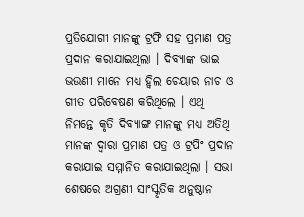ପ୍ରତିଯୋଗୀ ମାନଙ୍କୁ ଟ୍ରଫି ସହ ପ୍ରମାଣ ପତ୍ର ପ୍ରଦାନ କରାଯାଇଥିଲା । ଦିବ୍ୟାଙ୍କ ଭାଇ ଭଉଣୀ ମାନେ ମଧ୍ୟ ହ୍ୱିଲ ଚେୟାର ନାଚ ଓ ଗୀତ ପରିବେଷଣ କରିଥିଲେ । ଏଥି ନିମନ୍ତେ କୃତି ଦିବ୍ୟାଙ୍ଗ ମାନଙ୍କୁ ମଧ୍ୟ ଅତିଥି ମାନଙ୍କ ଦ୍ୱାରା ପ୍ରମାଣ ପତ୍ର ଓ ଟ୍ରପିଂ ପ୍ରଦାନ କରାଯାଇ ସମ୍ମାନିତ କରାଯାଇଥିଲା । ସଭା ଶେଷରେ ଅଗ୍ରଣୀ ସାଂସ୍କୃତିକ ଅନୁଷ୍ଠାନ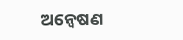ଅନ୍ୱେଷଣ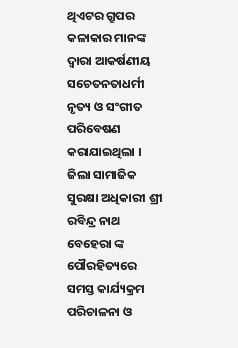ଥିଏଟର ଗ୍ରୁପର କଳାକାର ମାନଙ୍କ ଦ୍ୱାରା ଆକର୍ଷଣୀୟ ସଚେତନତାଧର୍ମୀ ନୃତ୍ୟ ଓ ସଂଗୀତ ପରିବେଷଣ କରାଯାଇଥିଲା ।
ଜିଲା ସାମାଜିକ ସୁରକ୍ଷା ଅଧିକାରୀ ଶ୍ରୀ ରବିନ୍ଦ୍ର ନାଥ ବେହେରା ଙ୍କ ପୌରହିତ୍ୟରେ ସମସ୍ତ କାର୍ଯ୍ୟକ୍ରମ ପରିଚାଳନା ଓ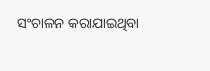ସଂଚାଳନ କରାଯାଇଥିବା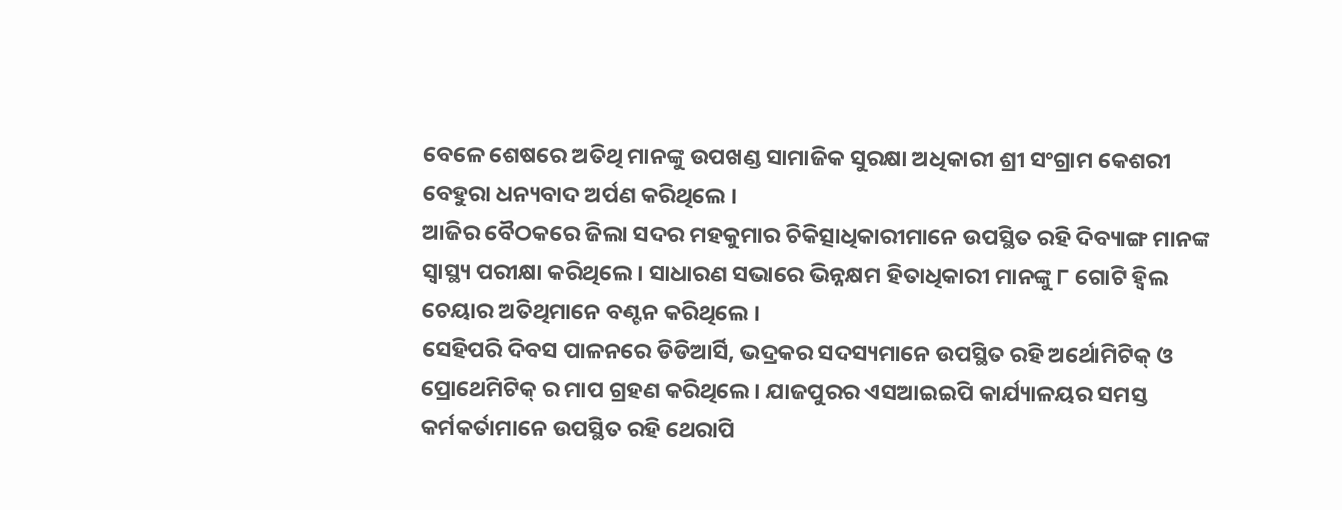ବେଳେ ଶେଷରେ ଅତିଥି ମାନଙ୍କୁ ଉପଖଣ୍ଡ ସାମାଜିକ ସୁରକ୍ଷା ଅଧିକାରୀ ଶ୍ରୀ ସଂଗ୍ରାମ କେଶରୀ ବେହୁରା ଧନ୍ୟବାଦ ଅର୍ପଣ କରିଥିଲେ ।
ଆଜିର ବୈଠକରେ ଜିଲା ସଦର ମହକୁମାର ଚିକିତ୍ସାଧିକାରୀମାନେ ଉପସ୍ଥିତ ରହି ଦିବ୍ୟାଙ୍ଗ ମାନଙ୍କ ସ୍ୱାସ୍ଥ୍ୟ ପରୀକ୍ଷା କରିଥିଲେ । ସାଧାରଣ ସଭାରେ ଭିନ୍ନକ୍ଷମ ହିତାଧିକାରୀ ମାନଙ୍କୁ ୮ ଗୋଟି ହ୍ୱିଲ ଚେୟାର ଅତିଥିମାନେ ବଣ୍ଟନ କରିଥିଲେ ।
ସେହିପରି ଦିବସ ପାଳନରେ ଡିଡିଆର୍ସି, ଭଦ୍ରକର ସଦସ୍ୟମାନେ ଉପସ୍ଥିତ ରହି ଅର୍ଥୋମିଟିକ୍ ଓ ପ୍ରୋଥେମିଟିକ୍ ର ମାପ ଗ୍ରହଣ କରିଥିଲେ । ଯାଜପୁରର ଏସଆଇଇପି କାର୍ଯ୍ୟାଳୟର ସମସ୍ତ କର୍ମକର୍ତାମାନେ ଉପସ୍ଥିତ ରହି ଥେରାପି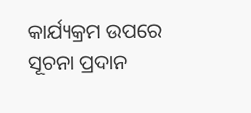କାର୍ଯ୍ୟକ୍ରମ ଉପରେ ସୂଚନା ପ୍ରଦାନ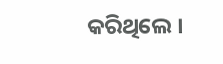କରିଥିଲେ ।